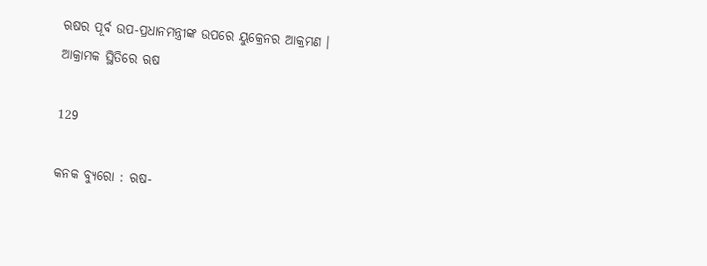ଋଷର ପୂର୍ବ ଉପ-ପ୍ରଧାନମନ୍ତ୍ରୀଙ୍କ ଉପରେ ୟୁକ୍ରେନର ଆକ୍ରମଣ । ଆକ୍ରାମକ ସ୍ଥିତିରେ ଋଷ

129

କନକ ବ୍ୟୁରୋ : ଋଷ-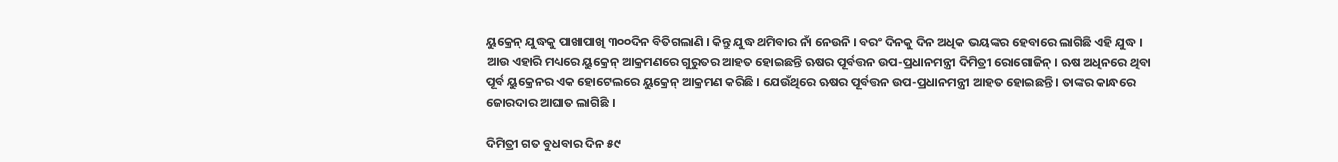ୟୁକ୍ରେନ୍ ଯୁଦ୍ଧକୁ ପାଖାପାଖି ୩୦୦ଦିନ ବିତିଗଲାଣି । କିନ୍ତୁ ଯୁଦ୍ଧ ଥମିବାର ନାଁ ନେଉନି । ବରଂ ଦିନକୁ ଦିନ ଅଧିକ ଭୟଙ୍କର ହେବାରେ ଲାଗିଛି ଏହି ଯୁଦ୍ଧ । ଆଉ ଏହାରି ମଧ୍ୟରେ ୟୁକ୍ରେନ୍ ଆକ୍ରମଣରେ ଗୁରୁତର ଆହତ ହୋଇଛନ୍ତି ଋଷର ପୂର୍ବତ୍ତନ ଉପ-ପ୍ରଧାନମନ୍ତ୍ରୀ ଦିମିତ୍ରୀ ରୋଗୋଜିନ୍ । ଋଷ ଅଧିନରେ ଥିବା ପୂର୍ବ ୟୁକ୍ରେନର ଏକ ହୋଟେଲରେ ୟୁକ୍ରେନ୍ ଆକ୍ରମଣ କରିଛି । ଯେଉଁଥିରେ ଋଷର ପୂର୍ବତ୍ତନ ଉପ-ପ୍ରଧାନମନ୍ତ୍ରୀ ଆହତ ହୋଇଛନ୍ତି । ତାଙ୍କର କାନ୍ଧରେ ଜୋରଦାର ଆଘାତ ଲାଗିଛି ।

ଦିମିତ୍ରୀ ଗତ ବୁଧବାର ଦିନ ୫୯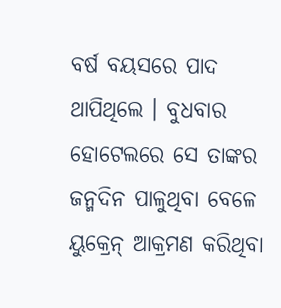ବର୍ଷ ବୟସରେ ପାଦ ଥାପିଥିଲେ । ବୁଧବାର ହୋଟେଲରେ ସେ ତାଙ୍କର ଜନ୍ମଦିନ ପାଳୁଥିବା ବେଳେ ୟୁକ୍ରେନ୍ ଆକ୍ରମଣ କରିଥିବା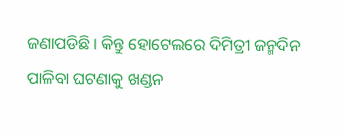ଜଣାପଡିଛି । କିନ୍ତୁ ହୋଟେଲରେ ଦିମିତ୍ରୀ ଜନ୍ମଦିନ ପାଳିବା ଘଟଣାକୁ ଖଣ୍ଡନ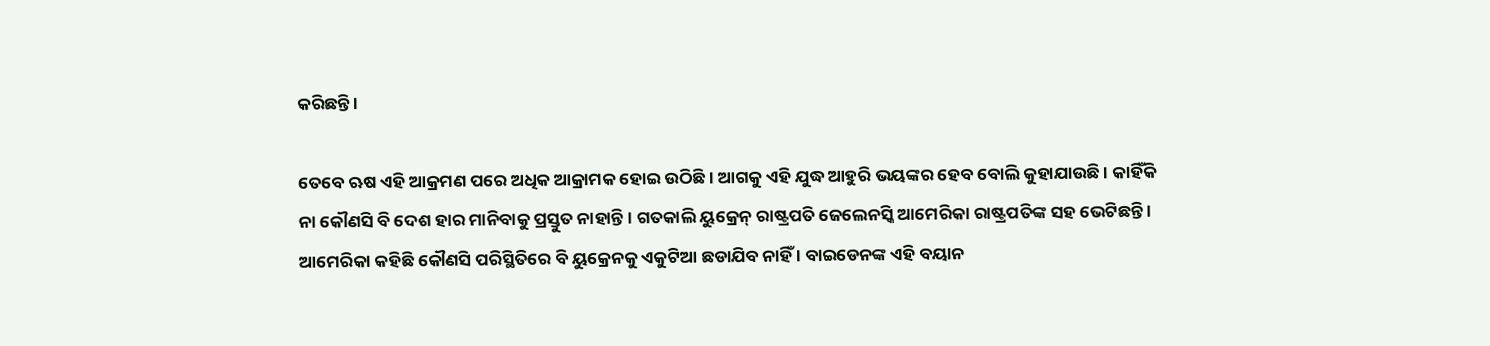କରିଛନ୍ତି ।

ତେବେ ଋଷ ଏହି ଆକ୍ରମଣ ପରେ ଅଧିକ ଆକ୍ରାମକ ହୋଇ ଉଠିଛି । ଆଗକୁ ଏହି ଯୁଦ୍ଧ ଆହୁରି ଭୟଙ୍କର ହେବ ବୋଲି କୁହାଯାଉଛି । କାହିଁକି ନା କୌଣସି ବି ଦେଶ ହାର ମାନିବାକୁ ପ୍ରସ୍ତୁତ ନାହାନ୍ତି । ଗତକାଲି ୟୁକ୍ରେନ୍ ରାଷ୍ଟ୍ରପତି ଜେଲେନସ୍କି ଆମେରିକା ରାଷ୍ଟ୍ରପତିଙ୍କ ସହ ଭେଟିଛନ୍ତି । ଆମେରିକା କହିଛି କୌଣସି ପରିସ୍ଥିତିରେ ବି ୟୁକ୍ରେନକୁ ଏକୁଟିଆ ଛଡାଯିବ ନାହିଁ । ବାଇଡେନଙ୍କ ଏହି ବୟାନ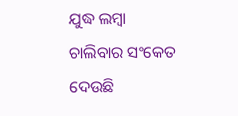ଯୁଦ୍ଧ ଲମ୍ବା ଚାଲିବାର ସଂକେତ ଦେଉଛି